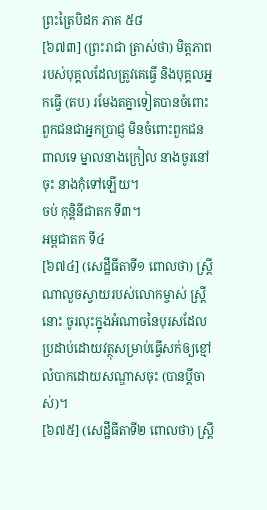ព្រះត្រៃបិដក ភាគ ៥៨
[៦៧៣] (ព្រះរាជា ត្រាស់ថា) មិត្តភាពរបស់បុគ្គលដែលត្រូវគេធ្វើ និងបុគ្គលអ្នកធ្វើ (តប) រមែងតគ្នាទៀតបានចំពោះពួកជនជាអ្នកប្រាជ្ញ មិនចំពោះពួកជនពាលទេ ម្នាលនាងក្រៀល នាងចូរនៅចុះ នាងកុំទៅឡើយ។
ចប់ កុន្តិនីជាតក ទី៣។
អម្ពជាតក ទី៤
[៦៧៤] (សេដ្ឋីធីតាទី១ ពោលថា) ស្ត្រីណាលួចស្វាយរបស់លោកម្ចាស់ ស្ត្រីនោះ ចូរលុះក្នុងអំណាចនៃបុរសដែលប្រដាប់ដោយវត្ថុសម្រាប់ធ្វើសក់ឲ្យខ្មៅ លំបាកដោយសណ្ឌាសចុះ (បានប្ដីចាស់)។
[៦៧៥] (សេដ្ឋីធីតាទី២ ពោលថា) ស្ត្រី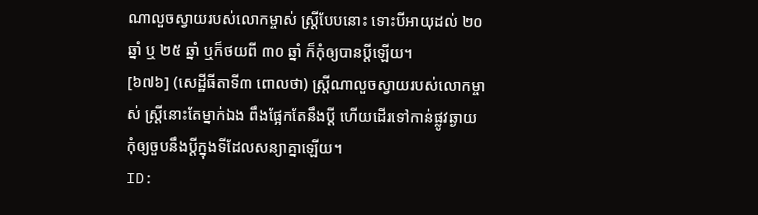ណាលួចស្វាយរបស់លោកម្ចាស់ ស្ត្រីបែបនោះ ទោះបីអាយុដល់ ២០ ឆ្នាំ ឬ ២៥ ឆ្នាំ ឬក៏ថយពី ៣០ ឆ្នាំ ក៏កុំឲ្យបានប្ដីឡើយ។
[៦៧៦] (សេដ្ឋីធីតាទី៣ ពោលថា) ស្ត្រីណាលួចស្វាយរបស់លោកម្ចាស់ ស្ត្រីនោះតែម្នាក់ឯង ពឹងផ្អែកតែនឹងប្ដី ហើយដើរទៅកាន់ផ្លូវឆ្ងាយ កុំឲ្យចួបនឹងប្ដីក្នុងទីដែលសន្យាគ្នាឡើយ។
ID: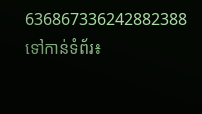636867336242882388
ទៅកាន់ទំព័រ៖